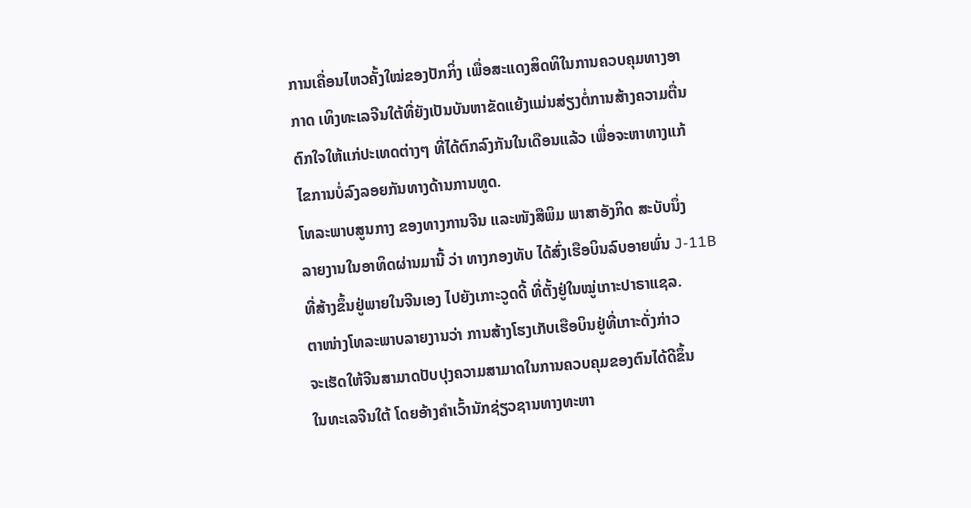ການເຄື່ອນໄຫວຄັ້ງໃໝ່ຂອງປັກກິ່ງ ເພື່ອສະແດງສິດທິໃນການຄວບຄຸມທາງອາ
ກາດ ເທິງທະເລຈີນໃຕ້ທີ່ຍັງເປັນບັນຫາຂັດແຍ້ງແມ່ນສ່ຽງຕໍ່ການສ້າງຄວາມຕື່ນ
ຕົກໃຈໃຫ້ແກ່ປະເທດຕ່າງໆ ທີ່ໄດ້ຕົກລົງກັນໃນເດືອນແລ້ວ ເພື່ອຈະຫາທາງແກ້
ໄຂການບໍ່ລົງລອຍກັນທາງດ້ານການທູດ.
ໂທລະພາບສູນກາງ ຂອງທາງການຈີນ ແລະໜັງສືພິມ ພາສາອັງກິດ ສະບັບນຶ່ງ
ລາຍງານໃນອາທິດຜ່ານມານີ້ ວ່າ ທາງກອງທັບ ໄດ້ສົ່ງເຮືອບິນລົບອາຍພົ່ນ J-11B
ທີ່ສ້າງຂຶ້ນຢູ່ພາຍໃນຈີນເອງ ໄປຍັງເກາະວູດດີ້ ທີ່ຕັ້ງຢູ່ໃນໝູ່ເກາະປາຣາແຊລ.
ຕາໜ່າງໂທລະພາບລາຍງານວ່າ ການສ້າງໂຮງເກັບເຮືອບິນຢູ່ທີ່ເກາະດັ່ງກ່າວ
ຈະເຮັດໃຫ້ຈີນສາມາດປັບປຸງຄວາມສາມາດໃນການຄວບຄຸມຂອງຕົນໄດ້ດີຂຶ້ນ
ໃນທະເລຈີນໃຕ້ ໂດຍອ້າງຄຳເວົ້ານັກຊ່ຽວຊານທາງທະຫາ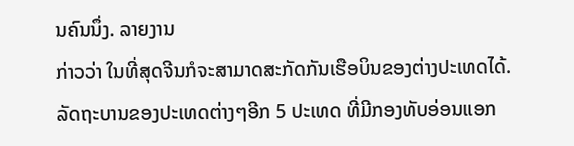ນຄົນນຶ່ງ. ລາຍງານ
ກ່າວວ່າ ໃນທີ່ສຸດຈີນກໍຈະສາມາດສະກັດກັນເຮືອບິນຂອງຕ່າງປະເທດໄດ້.
ລັດຖະບານຂອງປະເທດຕ່າງໆອີກ 5 ປະເທດ ທີ່ມີກອງທັບອ່ອນແອກ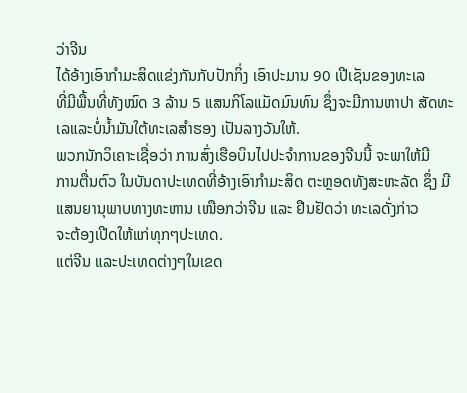ວ່າຈີນ
ໄດ້ອ້າງເອົາກຳມະສິດແຂ່ງກັນກັບປັກກິ່ງ ເອົາປະມານ 90 ເປີເຊັນຂອງທະເລ
ທີ່ມີພື້ນທີ່ທັງໝົດ 3 ລ້ານ 5 ແສນກິໂລແມັດມົນທົນ ຊຶ່ງຈະມີການຫາປາ ສັດທະ
ເລແລະບໍ່ນ້ຳມັນໃຕ້ທະເລສຳຮອງ ເປັນລາງວັນໃຫ້.
ພວກນັກວິເຄາະເຊື່ອວ່າ ການສົ່ງເຮືອບິນໄປປະຈຳການຂອງຈີນນີ້ ຈະພາໃຫ້ມີ
ການຕື່ນຕົວ ໃນບັນດາປະເທດທີ່ອ້າງເອົາກຳມະສິດ ຕະຫຼອດທັງສະຫະລັດ ຊຶ່ງ ມີແສນຍານຸພາບທາງທະຫານ ເໜືອກວ່າຈີນ ແລະ ຢືນຢັດວ່າ ທະເລດັ່ງກ່າວ
ຈະຕ້ອງເປີດໃຫ້ແກ່ທຸກໆປະເທດ.
ແຕ່ຈີນ ແລະປະເທດຕ່າງໆໃນເຂດ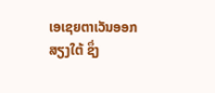ເອເຊຍຕາເວັນອອກສຽງໃຕ້ ຊຶ່ງ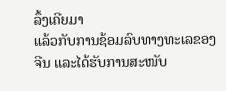ລຶ້ງເຄີຍມາ
ແລ້ວກັບການຊ້ອມລົບທາງທະເລຂອງຈີນ ແລະໄດ້ຮັບການສະໜັບ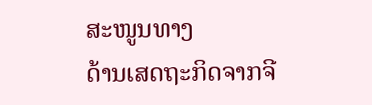ສະໜູນທາງ
ດ້ານເສດຖະກິດຈາກຈີ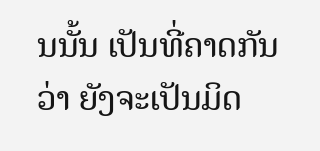ນນັ້ນ ເປັນທີ່ຄາດກັນວ່າ ຍັງຈະເປັນມິດ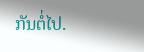ກັນຕໍ່ໄປ.